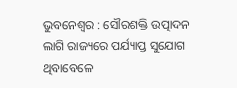ଭୁବନେଶ୍ୱର : ସୌରଶକ୍ତି ଉତ୍ପାଦନ ଲାଗି ରାଜ୍ୟରେ ପର୍ଯ୍ୟାପ୍ତ ସୁଯୋଗ ଥିବାବେଳେ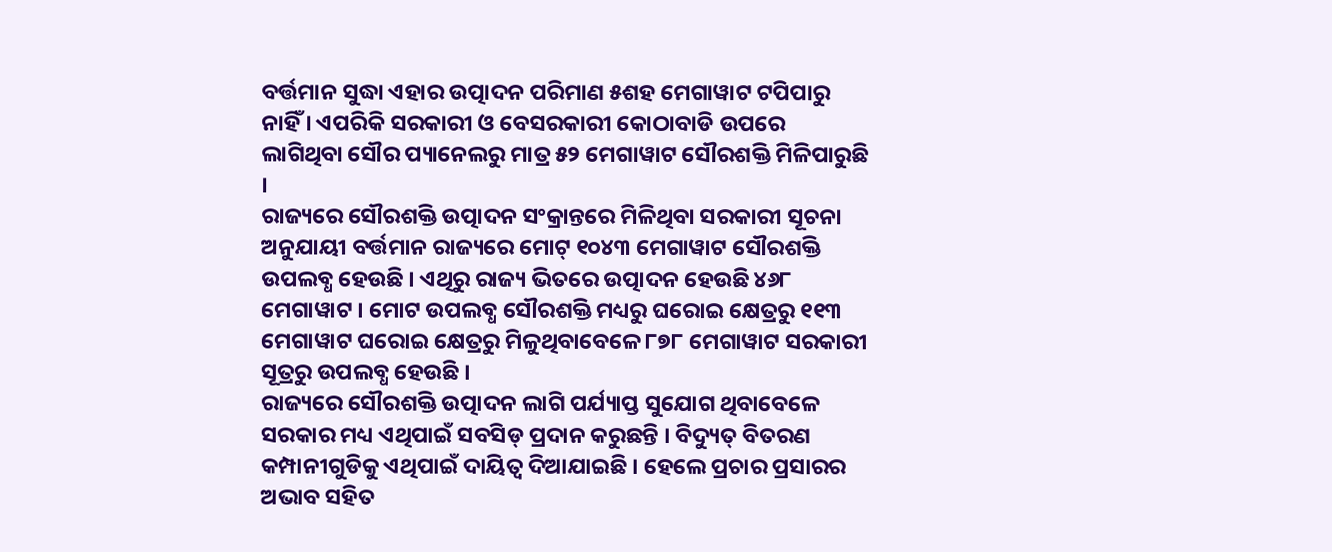ବର୍ତ୍ତମାନ ସୁଦ୍ଧା ଏହାର ଉତ୍ପାଦନ ପରିମାଣ ୫ଶହ ମେଗାୱାଟ ଟପିପାରୁ ନାହିଁ । ଏପରିକି ସରକାରୀ ଓ ବେସରକାରୀ କୋଠାବାଡି ଉପରେ ଲାଗିଥିବା ସୌର ପ୍ୟାନେଲରୁ ମାତ୍ର ୫୨ ମେଗାୱାଟ ସୌରଶକ୍ତି ମିଳିପାରୁଛି ।
ରାଜ୍ୟରେ ସୌରଶକ୍ତି ଉତ୍ପାଦନ ସଂକ୍ରାନ୍ତରେ ମିଳିଥିବା ସରକାରୀ ସୂଚନା ଅନୁଯାୟୀ ବର୍ତ୍ତମାନ ରାଜ୍ୟରେ ମୋଟ୍ ୧୦୪୩ ମେଗାୱାଟ ସୌରଶକ୍ତି ଉପଲବ୍ଧ ହେଉଛି । ଏଥିରୁ ରାଜ୍ୟ ଭିତରେ ଉତ୍ପାଦନ ହେଉଛି ୪୬୮ ମେଗାୱାଟ । ମୋଟ ଉପଲବ୍ଧ ସୌରଶକ୍ତି ମଧ୍ୟରୁ ଘରୋଇ କ୍ଷେତ୍ରରୁ ୧୧୩ ମେଗାୱାଟ ଘରୋଇ କ୍ଷେତ୍ରରୁ ମିଳୁଥିବାବେଳେ ୮୭୮ ମେଗାୱାଟ ସରକାରୀ ସୂତ୍ରରୁ ଉପଲବ୍ଧ ହେଉଛି ।
ରାଜ୍ୟରେ ସୌରଶକ୍ତି ଉତ୍ପାଦନ ଲାଗି ପର୍ଯ୍ୟାପ୍ତ ସୁଯୋଗ ଥିବାବେଳେ ସରକାର ମଧ୍ୟ ଏଥିପାଇଁ ସବସିଡ୍ ପ୍ରଦାନ କରୁଛନ୍ତି । ବିଦ୍ୟୁତ୍ ବିତରଣ କମ୍ପାନୀଗୁଡିକୁ ଏଥିପାଇଁ ଦାୟିତ୍ୱ ଦିଆଯାଇଛି । ହେଲେ ପ୍ରଚାର ପ୍ରସାରର ଅଭାବ ସହିତ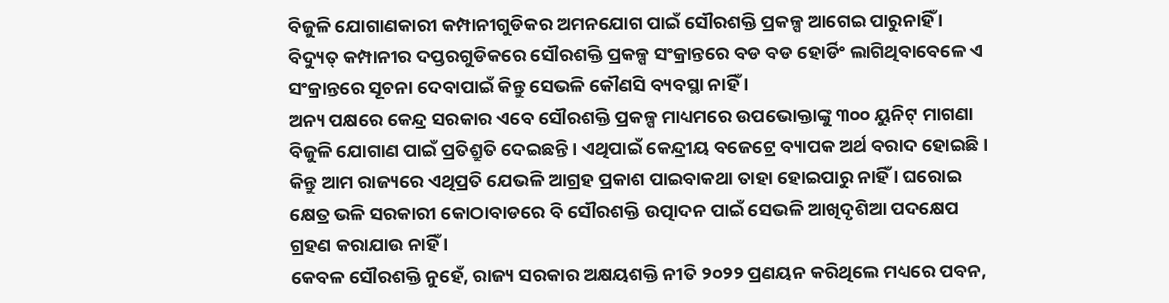ବିଜୁଳି ଯୋଗାଣକାରୀ କମ୍ପାନୀଗୁଡିକର ଅମନଯୋଗ ପାଇଁ ସୌରଶକ୍ତି ପ୍ରକଳ୍ପ ଆଗେଇ ପାରୁନାହିଁ । ବିଦ୍ୟୁତ୍ କମ୍ପାନୀର ଦପ୍ତରଗୁଡିକରେ ସୌରଶକ୍ତି ପ୍ରକଳ୍ପ ସଂକ୍ରାନ୍ତରେ ବଡ ବଡ ହୋର୍ଡିଂ ଲାଗିଥିବାବେଳେ ଏ ସଂକ୍ରାନ୍ତରେ ସୂଚନା ଦେବାପାଇଁ କିନ୍ତୁ ସେଭଳି କୌଣସି ବ୍ୟବସ୍ଥା ନାହିଁ ।
ଅନ୍ୟ ପକ୍ଷରେ କେନ୍ଦ୍ର ସରକାର ଏବେ ସୌରଶକ୍ତି ପ୍ରକଳ୍ପ ମାଧ୍ୟମରେ ଉପଭୋକ୍ତାଙ୍କୁ ୩୦୦ ୟୁନିଟ୍ ମାଗଣା ବିଜୁଳି ଯୋଗାଣ ପାଇଁ ପ୍ରତିଶ୍ରୁତି ଦେଇଛନ୍ତି । ଏଥିପାଇଁ କେନ୍ଦ୍ରୀୟ ବଜେଟ୍ରେ ବ୍ୟାପକ ଅର୍ଥ ବରାଦ ହୋଇଛି । କିନ୍ତୁ ଆମ ରାଜ୍ୟରେ ଏଥିପ୍ରତି ଯେଭଳି ଆଗ୍ରହ ପ୍ରକାଶ ପାଇବାକଥା ତାହା ହୋଇପାରୁ ନାହିଁ । ଘରୋଇ କ୍ଷେତ୍ର ଭଳି ସରକାରୀ କୋଠାବାଡରେ ବି ସୌରଶକ୍ତି ଉତ୍ପାଦନ ପାଇଁ ସେଭଳି ଆଖିଦୃଶିଆ ପଦକ୍ଷେପ ଗ୍ରହଣ କରାଯାଉ ନାହିଁ ।
କେବଳ ସୌରଶକ୍ତି ନୁହେଁ, ରାଜ୍ୟ ସରକାର ଅକ୍ଷୟଶକ୍ତି ନୀତି ୨୦୨୨ ପ୍ରଣୟନ କରିଥିଲେ ମଧ୍ୟରେ ପବନ,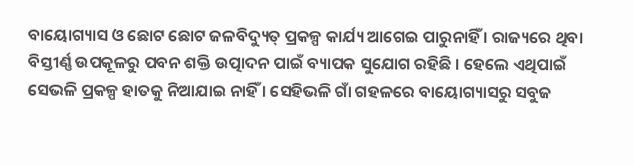ବାୟୋଗ୍ୟାସ ଓ ଛୋଟ ଛୋଟ ଜଳବିଦ୍ୟୁତ୍ ପ୍ରକଳ୍ପ କାର୍ଯ୍ୟ ଆଗେଇ ପାରୁନାହିଁ । ରାଜ୍ୟରେ ଥିବା ବିସ୍ତୀର୍ଣ୍ଣ ଉପକୂଳରୁ ପବନ ଶକ୍ତି ଉତ୍ପାଦନ ପାଇଁ ବ୍ୟାପକ ସୁଯୋଗ ରହିଛି । ହେଲେ ଏଥିପାଇଁ ସେଭଳି ପ୍ରକଳ୍ପ ହାତକୁ ନିଆଯାଇ ନାହିଁ । ସେହିଭଳି ଗାଁ ଗହଳରେ ବାୟୋଗ୍ୟାସରୁ ସବୁଜ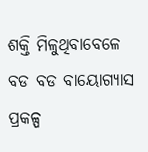ଶକ୍ତି ମିଳୁଥିବାବେଳେ ବଡ ବଡ ବାୟୋଗ୍ୟାସ ପ୍ରକଳ୍ପ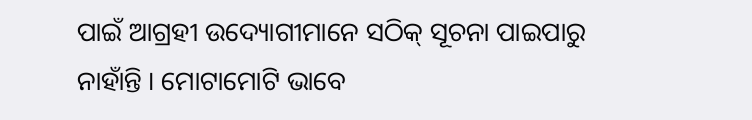ପାଇଁ ଆଗ୍ରହୀ ଉଦ୍ୟୋଗୀମାନେ ସଠିକ୍ ସୂଚନା ପାଇପାରୁ ନାହାଁନ୍ତି । ମୋଟାମୋଟି ଭାବେ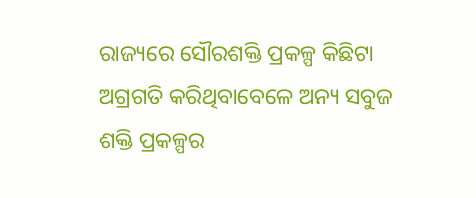ରାଜ୍ୟରେ ସୌରଶକ୍ତି ପ୍ରକଳ୍ପ କିଛିଟା ଅଗ୍ରଗତି କରିଥିବାବେଳେ ଅନ୍ୟ ସବୁଜ ଶକ୍ତି ପ୍ରକଳ୍ପର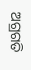ଅଗ୍ରଗତି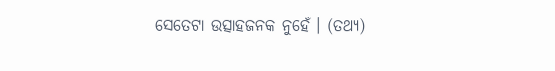ସେତେଟା ଉତ୍ସାହଜନକ ନୁହେଁ । (ତଥ୍ୟ)